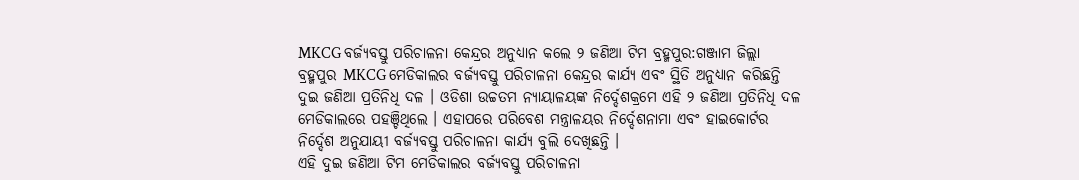MKCG ବର୍ଜ୍ୟବସ୍ତୁ ପରିଚାଳନା କେନ୍ଦ୍ରର ଅନୁଧ୍ୟାନ କଲେ ୨ ଜଣିଆ ଟିମ ବ୍ରହ୍ମପୁର:ଗଞ୍ଜାମ ଜିଲ୍ଲା ବ୍ରହ୍ମପୁର MKCG ମେଡିକାଲର ବର୍ଜ୍ୟବସ୍ତୁ ପରିଚାଳନା କେନ୍ଦ୍ରର କାର୍ଯ୍ୟ ଏବଂ ସ୍ଥିତି ଅନୁଧ୍ୟାନ କରିଛନ୍ତି ଦୁଇ ଜଣିଆ ପ୍ରତିନିଧି ଦଳ । ଓଡିଶା ଉଚ୍ଚତମ ନ୍ୟାୟାଳୟଙ୍କ ନିର୍ଦ୍ଦେଶକ୍ରମେ ଏହି ୨ ଜଣିଆ ପ୍ରତିନିଧି ଦଳ ମେଡିକାଲରେ ପହଞ୍ଚିଥିଲେ । ଏହାପରେ ପରିବେଶ ମନ୍ତ୍ରାଳୟର ନିର୍ଦ୍ଦେଶନାମା ଏବଂ ହାଇକୋର୍ଟର ନିର୍ଦ୍ଦେଶ ଅନୁଯାୟୀ ବର୍ଜ୍ୟବସ୍ତୁ ପରିଚାଳନା କାର୍ଯ୍ୟ ବୁଲି ଦେଖିଛନ୍ତି ।
ଏହି ଦୁଇ ଜଣିଆ ଟିମ ମେଡିକାଲର ବର୍ଜ୍ୟବସ୍ତୁ ପରିଚାଳନା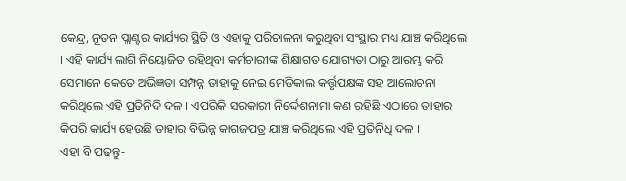କେନ୍ଦ୍ର, ନୂତନ ପ୍ଲାଣ୍ଟର କାର୍ଯ୍ୟର ସ୍ଥିତି ଓ ଏହାକୁ ପରିଚାଳନା କରୁଥିବା ସଂସ୍ଥାର ମଧ୍ୟ ଯାଞ୍ଚ କରିଥିଲେ । ଏହି କାର୍ଯ୍ୟ ଲାଗି ନିୟୋଜିତ ରହିଥିବା କର୍ମଚାରୀଙ୍କ ଶିକ୍ଷାଗତ ଯୋଗ୍ୟତା ଠାରୁ ଆରମ୍ଭ କରି ସେମାନେ କେତେ ଅଭିଜ୍ଞତା ସମ୍ପନ୍ନ ତାହାକୁ ନେଇ ମେଡିକାଲ କର୍ତ୍ତୃପକ୍ଷଙ୍କ ସହ ଆଲୋଚନା କରିଥିଲେ ଏହି ପ୍ରତିନିଦି ଦଳ । ଏପରିକି ସରକାରୀ ନିର୍ଦ୍ଦେଶନାମା କଣ ରହିଛି ଏଠାରେ ତାହାର କିପରି କାର୍ଯ୍ୟ ହେଉଛି ତାହାର ବିଭିନ୍ନ କାଗଜପତ୍ର ଯାଞ୍ଚ କରିଥିଲେ ଏହି ପ୍ରତିନିଧି ଦଳ ।
ଏହା ବି ପଢନ୍ତୁ-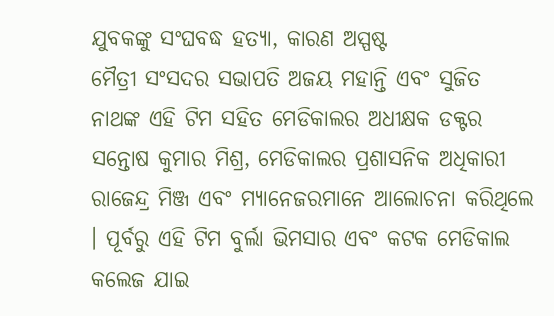ଯୁବକଙ୍କୁ ସଂଘବଦ୍ଧ ହତ୍ୟା, କାରଣ ଅସ୍ପଷ୍ଟ
ମୈତ୍ରୀ ସଂସଦର ସଭାପତି ଅଜୟ ମହାନ୍ତି ଏବଂ ସୁଜିତ ନାଥଙ୍କ ଏହି ଟିମ ସହିତ ମେଡିକାଲର ଅଧୀକ୍ଷକ ଡକ୍ଟର ସନ୍ତୋଷ କୁମାର ମିଶ୍ର, ମେଡିକାଲର ପ୍ରଶାସନିକ ଅଧିକାରୀ ରାଜେନ୍ଦ୍ର ମିଞ୍ଜ ଏବଂ ମ୍ୟାନେଜରମାନେ ଆଲୋଚନା କରିଥିଲେ । ପୂର୍ବରୁ ଏହି ଟିମ ବୁର୍ଲା ଭିମସାର ଏବଂ କଟକ ମେଡିକାଲ କଲେଜ ଯାଇ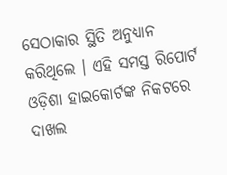ସେଠାକାର ସ୍ଥିତି ଅନୁଧ୍ୟାନ କରିଥିଲେ । ଏହି ସମସ୍ତ ରିପୋର୍ଟ ଓଡ଼ିଶା ହାଇକୋର୍ଟଙ୍କ ନିକଟରେ ଦାଖଲ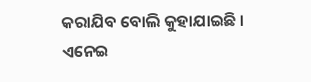କରାଯିବ ବୋଲି କୁହାଯାଇଛି ।
ଏନେଇ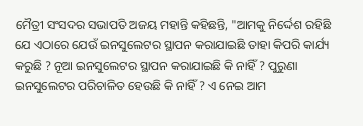ମୈତ୍ରୀ ସଂସଦର ସଭାପତି ଅଜୟ ମହାନ୍ତି କହିଛନ୍ତି, "ଆମକୁ ନିର୍ଦ୍ଦେଶ ରହିଛି ଯେ ଏଠାରେ ଯେଉଁ ଇନସୁଲେଟର ସ୍ଥାପନ କରାଯାଇଛି ତାହା କିପରି କାର୍ଯ୍ୟ କରୁଛି ? ନୂଆ ଇନସୁଲେଟର ସ୍ଥାପନ କରାଯାଇଛି କି ନାହିଁ ? ପୁରୁଣା ଇନସୁଲେଟର ପରିଚାଳିତ ହେଉଛି କି ନାହିଁ ? ଏ ନେଇ ଆମ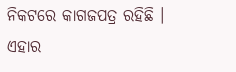ନିକଟରେ କାଗଜପତ୍ର ରହିଛି । ଏହାର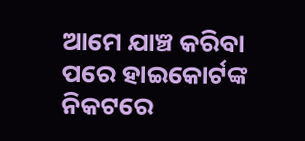ଆମେ ଯାଞ୍ଚ କରିବା ପରେ ହାଇକୋର୍ଟଙ୍କ ନିକଟରେ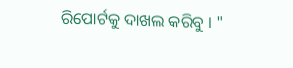ରିପୋର୍ଟକୁ ଦାଖଲ କରିବୁ । "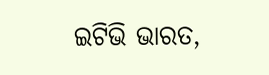ଇଟିଭି ଭାରତ,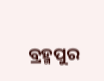ବ୍ରହ୍ମପୁର